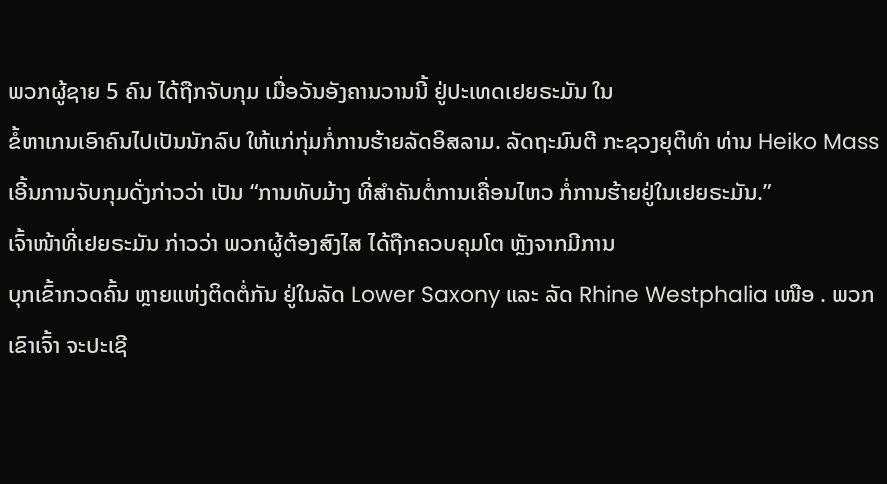ພວກຜູ້ຊາຍ 5 ຄົນ ໄດ້ຖືກຈັບກຸມ ເມື່ອວັນອັງຄານວານນີ້ ຢູ່ປະເທດເຢຍຣະມັນ ໃນ
ຂໍ້ຫາເກນເອົາຄົນໄປເປັນນັກລົບ ໃຫ້ແກ່ກຸ່ມກໍ່ການຮ້າຍລັດອິສລາມ. ລັດຖະມົນຕີ ກະຊວງຍຸຕິທຳ ທ່ານ Heiko Mass ເອີ້ນການຈັບກຸມດັ່ງກ່າວວ່າ ເປັນ “ການທັບມ້າງ ທີ່ສຳຄັນຕໍ່ການເຄື່ອນໄຫວ ກໍ່ການຮ້າຍຢູ່ໃນເຢຍຣະມັນ.”
ເຈົ້າໜ້າທີ່ເຢຍຣະມັນ ກ່າວວ່າ ພວກຜູ້ຕ້ອງສົງໄສ ໄດ້ຖືກຄວບຄຸມໂຕ ຫຼັງຈາກມີການ
ບຸກເຂົ້າກວດຄົ້ນ ຫຼາຍແຫ່ງຕິດຕໍ່ກັນ ຢູ່ໃນລັດ Lower Saxony ແລະ ລັດ Rhine Westphalia ເໜືອ . ພວກເຂົາເຈົ້າ ຈະປະເຊີ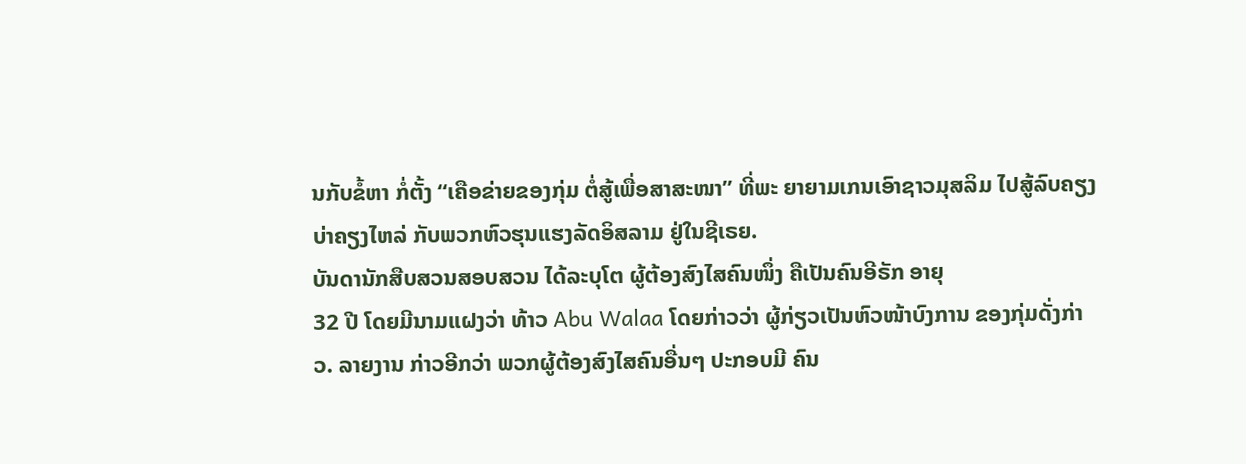ນກັບຂໍ້ຫາ ກໍ່ຕັ້ງ “ເຄືອຂ່າຍຂອງກຸ່ມ ຕໍ່ສູ້ເພື່ອສາສະໜາ” ທີ່ພະ ຍາຍາມເກນເອົາຊາວມຸສລິມ ໄປສູ້ລົບຄຽງບ່າຄຽງໄຫລ່ ກັບພວກຫົວຮຸນແຮງລັດອິສລາມ ຢູ່ໃນຊີເຣຍ.
ບັນດານັກສືບສວນສອບສວນ ໄດ້ລະບຸໂຕ ຜູ້ຕ້ອງສົງໄສຄົນໜຶ່ງ ຄືເປັນຄົນອີຣັກ ອາຍຸ
32 ປີ ໂດຍມີນາມແຝງວ່າ ທ້າວ Abu Walaa ໂດຍກ່າວວ່າ ຜູ້ກ່ຽວເປັນຫົວໜ້າບົງການ ຂອງກຸ່ມດັ່ງກ່າວ. ລາຍງານ ກ່າວອີກວ່າ ພວກຜູ້ຕ້ອງສົງໄສຄົນອື່ນໆ ປະກອບມີ ຄົນ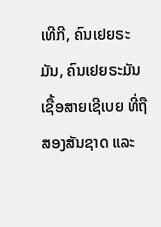ເທີກີ, ຄົນເຢຍຣະມັນ, ຄົນເຢຍຣະມັນ ເຊື້ອສາຍເຊີເບຍ ທີ່ຖືສອງສັນຊາດ ແລະ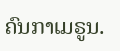ຄົນກາເມຣູນ.